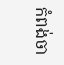កំពង់ចា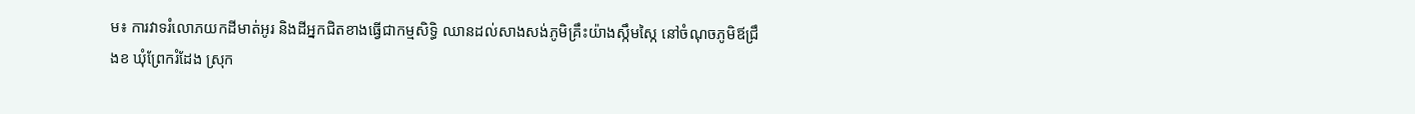ម៖ ការវាទរំលោភយកដីមាត់អូរ និងដីអ្នកជិតខាងធ្វើជាកម្មសិទ្ធិ ឈានដល់សាងសង់ភូមិគ្រឹះយ៉ាងស្កឹមស្កៃ នៅចំណុចភូមិឪជ្រឹងខ ឃុំព្រែករំដែង ស្រុក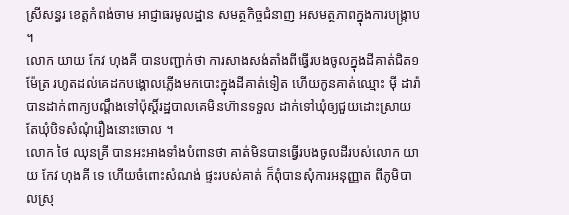ស្រីសន្ធរ ខេត្តកំពង់ចាម អាជ្ញាធរមូលដ្ឋាន សមត្ថកិច្ចជំនាញ អសមត្ថភាពក្នុងការបង្ក្រាប ។
លោក យាយ កែវ ហុងគី បានបញ្ជាក់ថា ការសាងសង់តាំងពីធ្វើរបងចូលក្នុងដីគាត់ជិត១ម៉ែត្រ រហូតដល់គេដកបង្គោលភ្លើងមកបោះក្នុងដីគាត់ទៀត ហើយកូនគាត់ឈ្មោះ ម៉ី ដារ៉ា បានដាក់ពាក្យបណ្តឹងទៅប៉ុស្តិ៍រដ្ឋបាលគេមិនហ៊ានទទួល ដាក់ទៅឃុំឲ្យជួយដោះស្រាយ តែឃុំបិទសំណុំរឿងនោះចោល ។
លោក ថៃ ឈុនគ្រី បានអះអាងទាំងបំពានថា គាត់មិនបានធ្វើរបងចូលដីរបស់លោក យាយ កែវ ហុងគី ទេ ហើយចំពោះសំណង់ ផ្ទះរបស់គាត់ ក៏ពុំបានសុំការអនុញ្ញាត ពីភូមិបាលស្រុ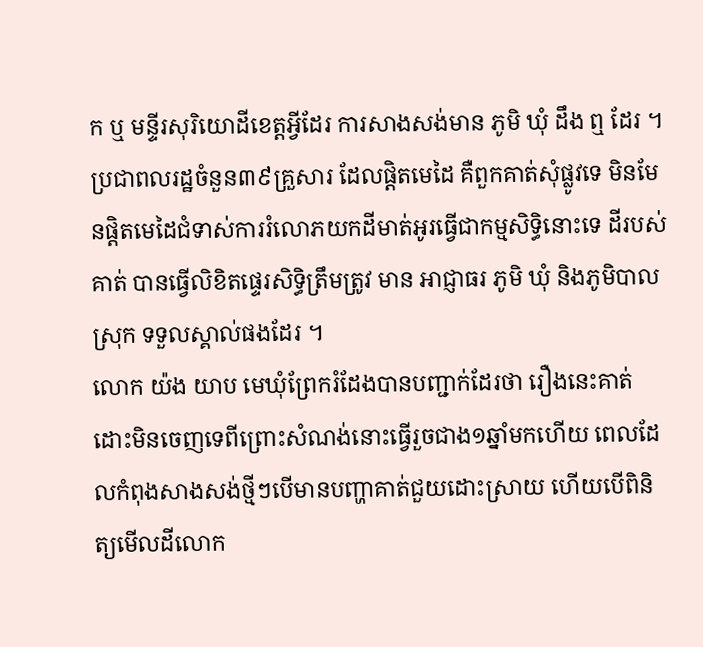ក ឬ មន្ទីរសុរិយោដីខេត្តអ្វីដែរ ការសាងសង់មាន ភូមិ ឃុំ ដឹង ឮ ដែរ ។ ប្រជាពលរដ្ឋចំនួន៣៩គ្រួសារ ដែលផ្តិតមេដៃ គឺពួកគាត់សុំផ្លូវទេ មិនមែនផ្តិតមេដៃជំទាស់ការរំលោភយកដីមាត់អូរធ្វើជាកម្មសិទ្ធិនោះទេ ដីរបស់គាត់ បានធ្វើលិខិតផ្ទេរសិទ្ធិត្រឹមត្រូវ មាន អាជ្ញាធរ ភូមិ ឃុំ និងភូមិបាលស្រុក ទទួលស្គាល់ផងដែរ ។
លោក យ៉ង យាប មេឃុំព្រែករំដែងបានបញ្ជាក់ដែរថា រឿងនេះគាត់ដោះមិនចេញទេពីព្រោះសំណង់នោះធ្វើរួចជាង១ឆ្នាំមកហើយ ពេលដែលកំពុងសាងសង់ថ្មីៗបើមានបញ្ហាគាត់ជួយដោះស្រាយ ហើយបើពិនិត្យមើលដីលោក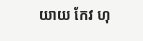យាយ កែវ ហុ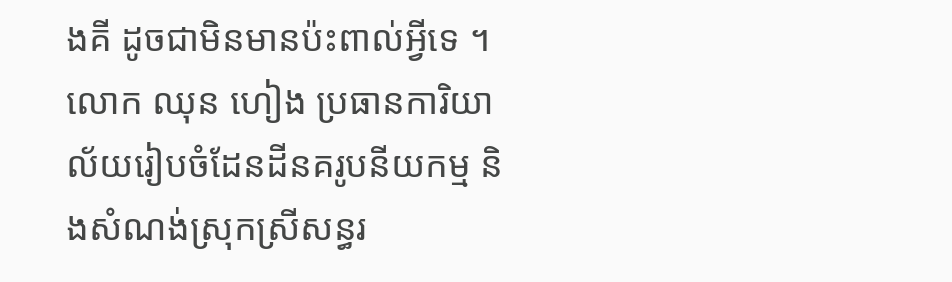ងគី ដូចជាមិនមានប៉ះពាល់អ្វីទេ ។
លោក ឈុន ហៀង ប្រធានការិយាល័យរៀបចំដែនដីនគរូបនីយកម្ម និងសំណង់ស្រុកស្រីសន្ធរ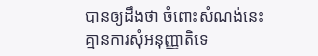បានឲ្យដឹងថា ចំពោះសំណង់នេះ គ្មានការសុំអនុញ្ញាតិទេ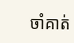ចាំគាត់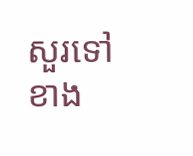សួរទៅខាង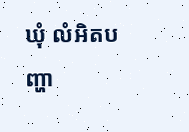ឃុំ លំអិតបញ្ហា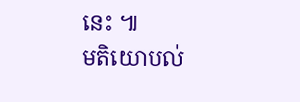នេះ ៕
មតិយោបល់